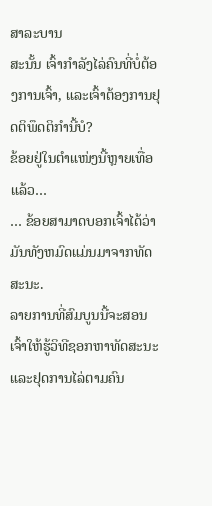ສາລະບານ
ສະນັ້ນ ເຈົ້າກຳລັງໄລ່ຄົນທີ່ບໍ່ຕ້ອງການເຈົ້າ, ແລະເຈົ້າຕ້ອງການຢຸດຕິພຶດຕິກຳນີ້ບໍ?
ຂ້ອຍຢູ່ໃນຕຳແໜ່ງນີ້ຫຼາຍເທື່ອແລ້ວ…
… ຂ້ອຍສາມາດບອກເຈົ້າໄດ້ວ່າມັນທັງຫມົດແມ່ນມາຈາກທັດສະນະ.
ລາຍການທີ່ສົມບູນນີ້ຈະສອນເຈົ້າໃຫ້ຮູ້ວິທີຊອກຫາທັດສະນະ ແລະຢຸດການໄລ່ຕາມຄົນ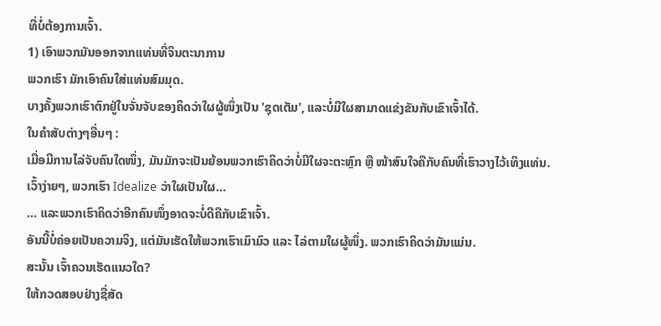ທີ່ບໍ່ຕ້ອງການເຈົ້າ.
1) ເອົາພວກມັນອອກຈາກແທ່ນທີ່ຈິນຕະນາການ
ພວກເຮົາ ມັກເອົາຄົນໃສ່ແທ່ນສົມມຸດ.
ບາງຄັ້ງພວກເຮົາຕົກຢູ່ໃນຈັ່ນຈັບຂອງຄິດວ່າໃຜຜູ້ໜຶ່ງເປັນ 'ຊຸດເຕັມ', ແລະບໍ່ມີໃຜສາມາດແຂ່ງຂັນກັບເຂົາເຈົ້າໄດ້.
ໃນຄໍາສັບຕ່າງໆອື່ນໆ :
ເມື່ອມີການໄລ່ຈັບຄົນໃດໜຶ່ງ, ມັນມັກຈະເປັນຍ້ອນພວກເຮົາຄິດວ່າບໍ່ມີໃຜຈະຕະຫຼົກ ຫຼື ໜ້າສົນໃຈຄືກັບຄົນທີ່ເຮົາວາງໄວ້ເທິງແທ່ນ.
ເວົ້າງ່າຍໆ, ພວກເຮົາ Idealize ວ່າໃຜເປັນໃຜ…
… ແລະພວກເຮົາຄິດວ່າອີກຄົນໜຶ່ງອາດຈະບໍ່ດີຄືກັບເຂົາເຈົ້າ.
ອັນນີ້ບໍ່ຄ່ອຍເປັນຄວາມຈິງ, ແຕ່ມັນເຮັດໃຫ້ພວກເຮົາເມົາມົວ ແລະ ໄລ່ຕາມໃຜຜູ້ໜຶ່ງ. ພວກເຮົາຄິດວ່າມັນແມ່ນ.
ສະນັ້ນ ເຈົ້າຄວນເຮັດແນວໃດ?
ໃຫ້ກວດສອບຢ່າງຊື່ສັດ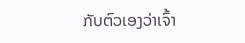ກັບຕົວເອງວ່າເຈົ້າ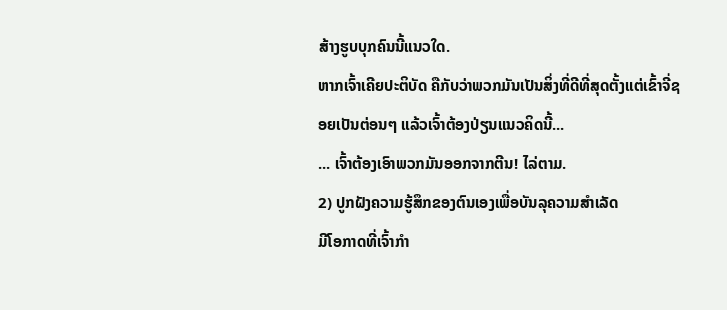ສ້າງຮູບບຸກຄົນນີ້ແນວໃດ.
ຫາກເຈົ້າເຄີຍປະຕິບັດ ຄືກັບວ່າພວກມັນເປັນສິ່ງທີ່ດີທີ່ສຸດຕັ້ງແຕ່ເຂົ້າຈີ່ຊອຍເປັນຕ່ອນໆ ແລ້ວເຈົ້າຕ້ອງປ່ຽນແນວຄິດນີ້...
... ເຈົ້າຕ້ອງເອົາພວກມັນອອກຈາກຕີນ! ໄລ່ຕາມ.
2) ປູກຝັງຄວາມຮູ້ສຶກຂອງຕົນເອງເພື່ອບັນລຸຄວາມສຳເລັດ
ມີໂອກາດທີ່ເຈົ້າກຳ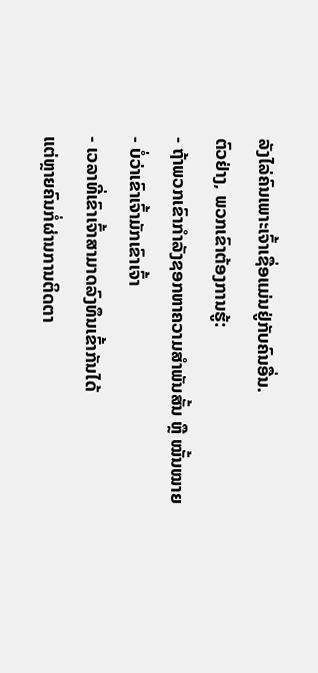ລັງໄລ່ຄົນເພາະເຈົ້າເຊື່ອແມ່ນຢູ່ກັບຄົນອື່ນ.
ຕົວຢ່າງ, ພວກເຂົາຕ້ອງການຮູ້:
- ຖ້າພວກເຂົາກໍາລັງຊອກຫາຄວາມສຳພັນສັ້ນ ຫຼື ໝັ້ນໝາຍ
- ບໍ່ວ່າເຂົາເຈົ້າມັກເຂົາເຈົ້າ
- ເວລາທີ່ເຂົາເຈົ້າສາມາດລົງທຶນເຂົ້າກັນໄດ້
ແຕ່ຫຼາຍຄົນກໍ່ຜ່ານການຕິດຕາ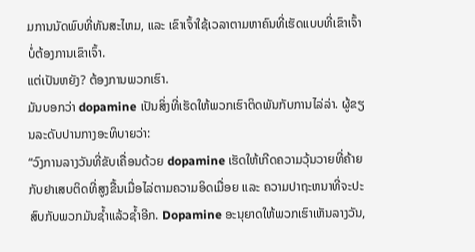ມການນັດພົບທີ່ທັນສະໄຫມ, ແລະ ເຂົາເຈົ້າໃຊ້ເວລາຕາມຫາຄົນທີ່ເຮັດແບບທີ່ເຂົາເຈົ້າບໍ່ຕ້ອງການເຂົາເຈົ້າ.
ແຕ່ເປັນຫຍັງ? ຕ້ອງການພວກເຮົາ.
ມັນບອກວ່າ dopamine ເປັນສິ່ງທີ່ເຮັດໃຫ້ພວກເຮົາຕິດພັນກັບການໄລ່ລ່າ. ຜູ້ຂຽນລະດັບປານກາງອະທິບາຍວ່າ:
“ວົງການລາງວັນທີ່ຂັບເຄື່ອນດ້ວຍ dopamine ເຮັດໃຫ້ເກີດຄວາມວຸ້ນວາຍທີ່ຄ້າຍກັບຢາເສບຕິດທີ່ສູງຂື້ນເມື່ອໄລ່ຕາມຄວາມອິດເມື່ອຍ ແລະ ຄວາມປາຖະຫນາທີ່ຈະປະສົບກັບພວກມັນຊໍ້າແລ້ວຊໍ້າອີກ. Dopamine ອະນຸຍາດໃຫ້ພວກເຮົາເຫັນລາງວັນ,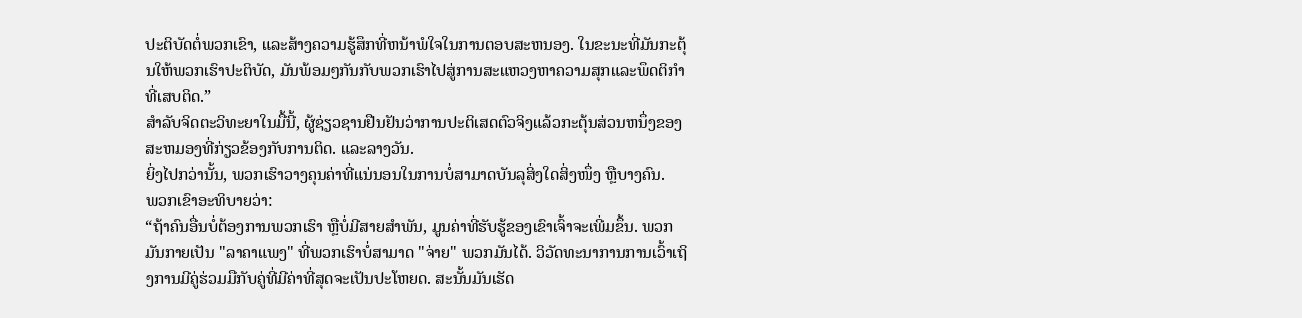ປະຕິບັດຕໍ່ພວກເຂົາ, ແລະສ້າງຄວາມຮູ້ສຶກທີ່ຫນ້າພໍໃຈໃນການຕອບສະຫນອງ. ໃນຂະນະທີ່ມັນກະຕຸ້ນໃຫ້ພວກເຮົາປະຕິບັດ, ມັນພ້ອມໆກັນກັບພວກເຮົາໄປສູ່ການສະແຫວງຫາຄວາມສຸກແລະພຶດຕິກໍາທີ່ເສບຕິດ.”
ສໍາລັບຈິດຕະວິທະຍາໃນມື້ນີ້, ຜູ້ຊ່ຽວຊານຢືນຢັນວ່າການປະຕິເສດຕົວຈິງແລ້ວກະຕຸ້ນສ່ວນຫນຶ່ງຂອງສະຫມອງທີ່ກ່ຽວຂ້ອງກັບການຕິດ. ແລະລາງວັນ.
ຍິ່ງໄປກວ່ານັ້ນ, ພວກເຮົາວາງຄຸນຄ່າທີ່ແນ່ນອນໃນການບໍ່ສາມາດບັນລຸສິ່ງໃດສິ່ງໜຶ່ງ ຫຼືບາງຄົນ.
ພວກເຂົາອະທິບາຍວ່າ:
“ຖ້າຄົນອື່ນບໍ່ຕ້ອງການພວກເຮົາ ຫຼືບໍ່ມີສາຍສໍາພັນ, ມູນຄ່າທີ່ຮັບຮູ້ຂອງເຂົາເຈົ້າຈະເພີ່ມຂຶ້ນ. ພວກມັນກາຍເປັນ "ລາຄາແພງ" ທີ່ພວກເຮົາບໍ່ສາມາດ "ຈ່າຍ" ພວກມັນໄດ້. ວິວັດທະນາການການເວົ້າເຖິງການມີຄູ່ຮ່ວມມືກັບຄູ່ທີ່ມີຄ່າທີ່ສຸດຈະເປັນປະໂຫຍດ. ສະນັ້ນມັນເຮັດ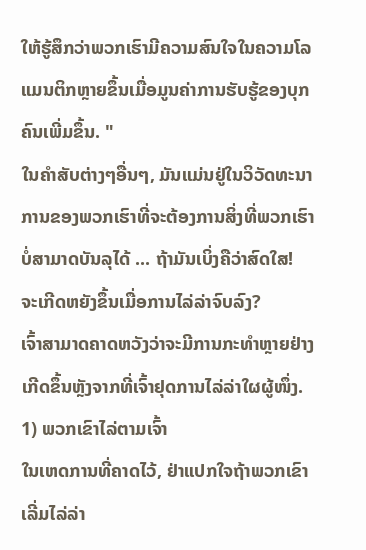ໃຫ້ຮູ້ສຶກວ່າພວກເຮົາມີຄວາມສົນໃຈໃນຄວາມໂລແມນຕິກຫຼາຍຂຶ້ນເມື່ອມູນຄ່າການຮັບຮູ້ຂອງບຸກຄົນເພີ່ມຂຶ້ນ. "
ໃນຄໍາສັບຕ່າງໆອື່ນໆ, ມັນແມ່ນຢູ່ໃນວິວັດທະນາການຂອງພວກເຮົາທີ່ຈະຕ້ອງການສິ່ງທີ່ພວກເຮົາບໍ່ສາມາດບັນລຸໄດ້ ... ຖ້າມັນເບິ່ງຄືວ່າສົດໃສ!
ຈະເກີດຫຍັງຂຶ້ນເມື່ອການໄລ່ລ່າຈົບລົງ?
ເຈົ້າສາມາດຄາດຫວັງວ່າຈະມີການກະທຳຫຼາຍຢ່າງເກີດຂຶ້ນຫຼັງຈາກທີ່ເຈົ້າຢຸດການໄລ່ລ່າໃຜຜູ້ໜຶ່ງ.
1) ພວກເຂົາໄລ່ຕາມເຈົ້າ
ໃນເຫດການທີ່ຄາດໄວ້, ຢ່າແປກໃຈຖ້າພວກເຂົາເລີ່ມໄລ່ລ່າ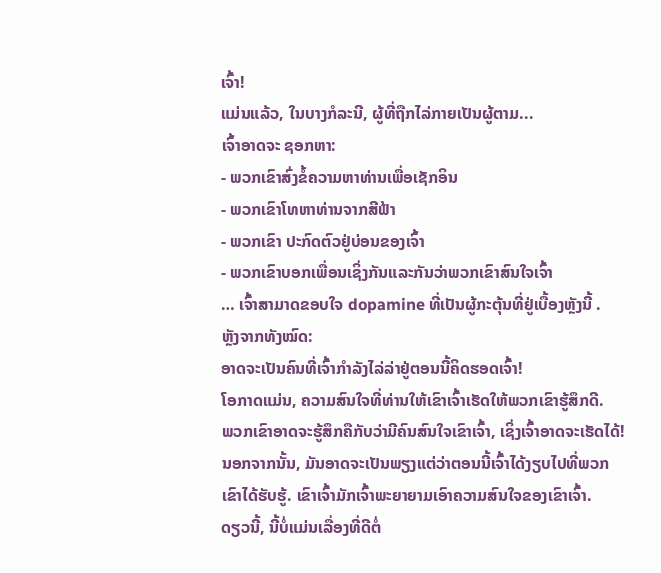ເຈົ້າ!
ແມ່ນແລ້ວ, ໃນບາງກໍລະນີ, ຜູ້ທີ່ຖືກໄລ່ກາຍເປັນຜູ້ຕາມ...
ເຈົ້າອາດຈະ ຊອກຫາ:
- ພວກເຂົາສົ່ງຂໍ້ຄວາມຫາທ່ານເພື່ອເຊັກອິນ
- ພວກເຂົາໂທຫາທ່ານຈາກສີຟ້າ
- ພວກເຂົາ ປະກົດຕົວຢູ່ບ່ອນຂອງເຈົ້າ
- ພວກເຂົາບອກເພື່ອນເຊິ່ງກັນແລະກັນວ່າພວກເຂົາສົນໃຈເຈົ້າ
… ເຈົ້າສາມາດຂອບໃຈ dopamine ທີ່ເປັນຜູ້ກະຕຸ້ນທີ່ຢູ່ເບື້ອງຫຼັງນີ້ .
ຫຼັງຈາກທັງໝົດ:
ອາດຈະເປັນຄົນທີ່ເຈົ້າກຳລັງໄລ່ລ່າຢູ່ຕອນນີ້ຄິດຮອດເຈົ້າ!
ໂອກາດແມ່ນ, ຄວາມສົນໃຈທີ່ທ່ານໃຫ້ເຂົາເຈົ້າເຮັດໃຫ້ພວກເຂົາຮູ້ສຶກດີ.
ພວກເຂົາອາດຈະຮູ້ສຶກຄືກັບວ່າມີຄົນສົນໃຈເຂົາເຈົ້າ, ເຊິ່ງເຈົ້າອາດຈະເຮັດໄດ້!
ນອກຈາກນັ້ນ, ມັນອາດຈະເປັນພຽງແຕ່ວ່າຕອນນີ້ເຈົ້າໄດ້ງຽບໄປທີ່ພວກເຂົາໄດ້ຮັບຮູ້. ເຂົາເຈົ້າມັກເຈົ້າພະຍາຍາມເອົາຄວາມສົນໃຈຂອງເຂົາເຈົ້າ.
ດຽວນີ້, ນີ້ບໍ່ແມ່ນເລື່ອງທີ່ດີຕໍ່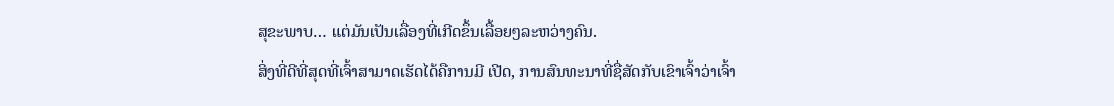ສຸຂະພາບ… ແຕ່ມັນເປັນເລື່ອງທີ່ເກີດຂຶ້ນເລື້ອຍໆລະຫວ່າງຄົນ.
ສິ່ງທີ່ດີທີ່ສຸດທີ່ເຈົ້າສາມາດເຮັດໄດ້ຄືການມີ ເປີດ, ການສົນທະນາທີ່ຊື່ສັດກັບເຂົາເຈົ້າວ່າເຈົ້າ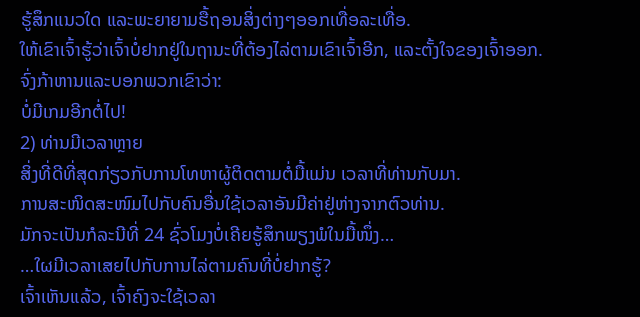ຮູ້ສຶກແນວໃດ ແລະພະຍາຍາມຮື້ຖອນສິ່ງຕ່າງໆອອກເທື່ອລະເທື່ອ.
ໃຫ້ເຂົາເຈົ້າຮູ້ວ່າເຈົ້າບໍ່ຢາກຢູ່ໃນຖານະທີ່ຕ້ອງໄລ່ຕາມເຂົາເຈົ້າອີກ, ແລະຕັ້ງໃຈຂອງເຈົ້າອອກ.
ຈົ່ງກ້າຫານແລະບອກພວກເຂົາວ່າ:
ບໍ່ມີເກມອີກຕໍ່ໄປ!
2) ທ່ານມີເວລາຫຼາຍ
ສິ່ງທີ່ດີທີ່ສຸດກ່ຽວກັບການໂທຫາຜູ້ຕິດຕາມຕໍ່ມື້ແມ່ນ ເວລາທີ່ທ່ານກັບມາ.
ການສະໜິດສະໜົມໄປກັບຄົນອື່ນໃຊ້ເວລາອັນມີຄ່າຢູ່ຫ່າງຈາກຕົວທ່ານ.
ມັກຈະເປັນກໍລະນີທີ່ 24 ຊົ່ວໂມງບໍ່ເຄີຍຮູ້ສຶກພຽງພໍໃນມື້ໜຶ່ງ…
…ໃຜມີເວລາເສຍໄປກັບການໄລ່ຕາມຄົນທີ່ບໍ່ຢາກຮູ້?
ເຈົ້າເຫັນແລ້ວ, ເຈົ້າຄົງຈະໃຊ້ເວລາ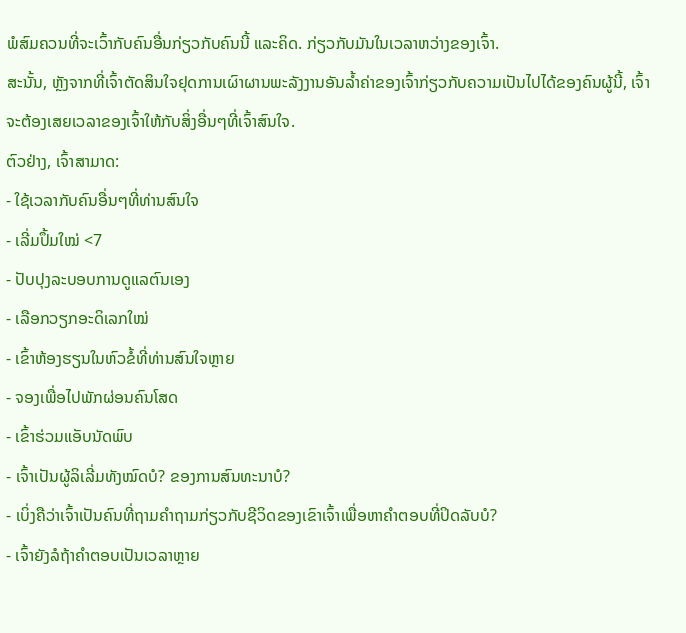ພໍສົມຄວນທີ່ຈະເວົ້າກັບຄົນອື່ນກ່ຽວກັບຄົນນີ້ ແລະຄິດ. ກ່ຽວກັບມັນໃນເວລາຫວ່າງຂອງເຈົ້າ.
ສະນັ້ນ, ຫຼັງຈາກທີ່ເຈົ້າຕັດສິນໃຈຢຸດການເຜົາຜານພະລັງງານອັນລ້ຳຄ່າຂອງເຈົ້າກ່ຽວກັບຄວາມເປັນໄປໄດ້ຂອງຄົນຜູ້ນີ້, ເຈົ້າຈະຕ້ອງເສຍເວລາຂອງເຈົ້າໃຫ້ກັບສິ່ງອື່ນໆທີ່ເຈົ້າສົນໃຈ.
ຕົວຢ່າງ, ເຈົ້າສາມາດ:
- ໃຊ້ເວລາກັບຄົນອື່ນໆທີ່ທ່ານສົນໃຈ
- ເລີ່ມປຶ້ມໃໝ່ <7
- ປັບປຸງລະບອບການດູແລຕົນເອງ
- ເລືອກວຽກອະດິເລກໃໝ່
- ເຂົ້າຫ້ອງຮຽນໃນຫົວຂໍ້ທີ່ທ່ານສົນໃຈຫຼາຍ
- ຈອງເພື່ອໄປພັກຜ່ອນຄົນໂສດ
- ເຂົ້າຮ່ວມແອັບນັດພົບ
- ເຈົ້າເປັນຜູ້ລິເລີ່ມທັງໝົດບໍ? ຂອງການສົນທະນາບໍ?
- ເບິ່ງຄືວ່າເຈົ້າເປັນຄົນທີ່ຖາມຄຳຖາມກ່ຽວກັບຊີວິດຂອງເຂົາເຈົ້າເພື່ອຫາຄຳຕອບທີ່ປິດລັບບໍ?
- ເຈົ້າຍັງລໍຖ້າຄຳຕອບເປັນເວລາຫຼາຍ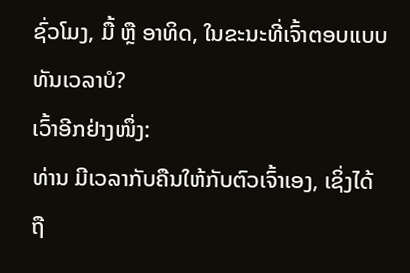ຊົ່ວໂມງ, ມື້ ຫຼື ອາທິດ, ໃນຂະນະທີ່ເຈົ້າຕອບແບບທັນເວລາບໍ?
ເວົ້າອີກຢ່າງໜຶ່ງ:
ທ່ານ ມີເວລາກັບຄືນໃຫ້ກັບຕົວເຈົ້າເອງ, ເຊິ່ງໄດ້ຖື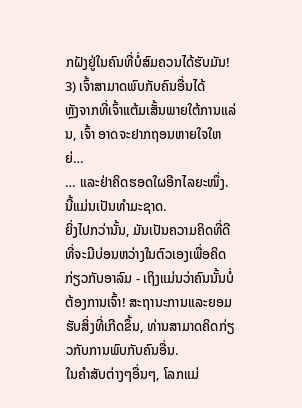ກຝັງຢູ່ໃນຄົນທີ່ບໍ່ສົມຄວນໄດ້ຮັບມັນ!
3) ເຈົ້າສາມາດພົບກັບຄົນອື່ນໄດ້
ຫຼັງຈາກທີ່ເຈົ້າແຕ້ມເສັ້ນພາຍໃຕ້ການແລ່ນ, ເຈົ້າ ອາດຈະຢາກຖອນຫາຍໃຈໃຫຍ່…
… ແລະຢ່າຄິດຮອດໃຜອີກໄລຍະໜຶ່ງ.
ນີ້ແມ່ນເປັນທໍາມະຊາດ.
ຍິ່ງໄປກວ່ານັ້ນ, ມັນເປັນຄວາມຄິດທີ່ດີທີ່ຈະມີບ່ອນຫວ່າງໃນຕົວເອງເພື່ອຄິດກ່ຽວກັບອາລົມ - ເຖິງແມ່ນວ່າຄົນນັ້ນບໍ່ຕ້ອງການເຈົ້າ! ສະຖານະການແລະຍອມຮັບສິ່ງທີ່ເກີດຂຶ້ນ, ທ່ານສາມາດຄິດກ່ຽວກັບການພົບກັບຄົນອື່ນ.
ໃນຄໍາສັບຕ່າງໆອື່ນໆ, ໂລກແມ່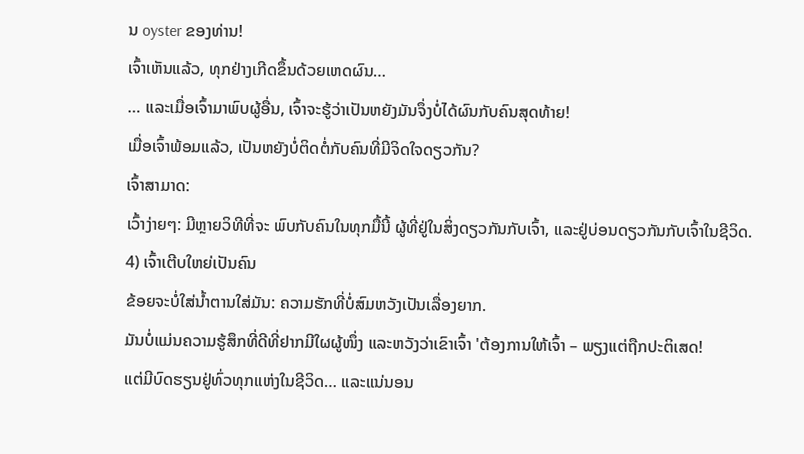ນ oyster ຂອງທ່ານ!
ເຈົ້າເຫັນແລ້ວ, ທຸກຢ່າງເກີດຂຶ້ນດ້ວຍເຫດຜົນ…
… ແລະເມື່ອເຈົ້າມາພົບຜູ້ອື່ນ, ເຈົ້າຈະຮູ້ວ່າເປັນຫຍັງມັນຈຶ່ງບໍ່ໄດ້ຜົນກັບຄົນສຸດທ້າຍ!
ເມື່ອເຈົ້າພ້ອມແລ້ວ, ເປັນຫຍັງບໍ່ຕິດຕໍ່ກັບຄົນທີ່ມີຈິດໃຈດຽວກັນ?
ເຈົ້າສາມາດ:
ເວົ້າງ່າຍໆ: ມີຫຼາຍວິທີທີ່ຈະ ພົບກັບຄົນໃນທຸກມື້ນີ້ ຜູ້ທີ່ຢູ່ໃນສິ່ງດຽວກັນກັບເຈົ້າ, ແລະຢູ່ບ່ອນດຽວກັນກັບເຈົ້າໃນຊີວິດ.
4) ເຈົ້າເຕີບໃຫຍ່ເປັນຄົນ
ຂ້ອຍຈະບໍ່ໃສ່ນໍ້າຕານໃສ່ມັນ: ຄວາມຮັກທີ່ບໍ່ສົມຫວັງເປັນເລື່ອງຍາກ.
ມັນບໍ່ແມ່ນຄວາມຮູ້ສຶກທີ່ດີທີ່ຢາກມີໃຜຜູ້ໜຶ່ງ ແລະຫວັງວ່າເຂົາເຈົ້າ 'ຕ້ອງການໃຫ້ເຈົ້າ – ພຽງແຕ່ຖືກປະຕິເສດ!
ແຕ່ມີບົດຮຽນຢູ່ທົ່ວທຸກແຫ່ງໃນຊີວິດ… ແລະແນ່ນອນ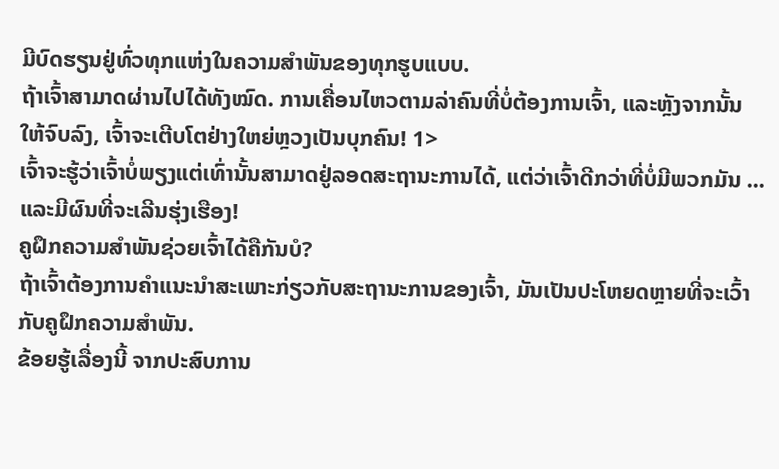ມີບົດຮຽນຢູ່ທົ່ວທຸກແຫ່ງໃນຄວາມສຳພັນຂອງທຸກຮູບແບບ.
ຖ້າເຈົ້າສາມາດຜ່ານໄປໄດ້ທັງໝົດ. ການເຄື່ອນໄຫວຕາມລ່າຄົນທີ່ບໍ່ຕ້ອງການເຈົ້າ, ແລະຫຼັງຈາກນັ້ນໃຫ້ຈົບລົງ, ເຈົ້າຈະເຕີບໂຕຢ່າງໃຫຍ່ຫຼວງເປັນບຸກຄົນ! 1>
ເຈົ້າຈະຮູ້ວ່າເຈົ້າບໍ່ພຽງແຕ່ເທົ່ານັ້ນສາມາດຢູ່ລອດສະຖານະການໄດ້, ແຕ່ວ່າເຈົ້າດີກວ່າທີ່ບໍ່ມີພວກມັນ ... ແລະມີຜົນທີ່ຈະເລີນຮຸ່ງເຮືອງ!
ຄູຝຶກຄວາມສຳພັນຊ່ວຍເຈົ້າໄດ້ຄືກັນບໍ?
ຖ້າເຈົ້າຕ້ອງການຄຳແນະນຳສະເພາະກ່ຽວກັບສະຖານະການຂອງເຈົ້າ, ມັນເປັນປະໂຫຍດຫຼາຍທີ່ຈະເວົ້າກັບຄູຝຶກຄວາມສຳພັນ.
ຂ້ອຍຮູ້ເລື່ອງນີ້ ຈາກປະສົບການ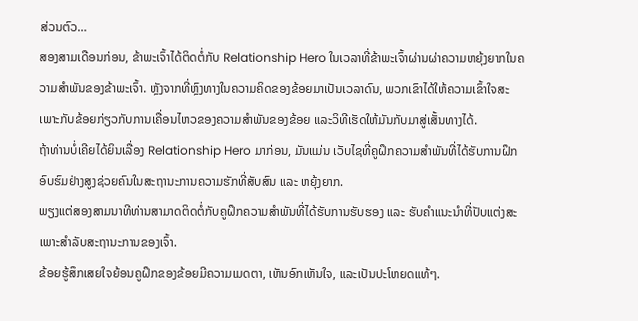ສ່ວນຕົວ…
ສອງສາມເດືອນກ່ອນ, ຂ້າພະເຈົ້າໄດ້ຕິດຕໍ່ກັບ Relationship Hero ໃນເວລາທີ່ຂ້າພະເຈົ້າຜ່ານຜ່າຄວາມຫຍຸ້ງຍາກໃນຄວາມສຳພັນຂອງຂ້າພະເຈົ້າ. ຫຼັງຈາກທີ່ຫຼົງທາງໃນຄວາມຄິດຂອງຂ້ອຍມາເປັນເວລາດົນ, ພວກເຂົາໄດ້ໃຫ້ຄວາມເຂົ້າໃຈສະເພາະກັບຂ້ອຍກ່ຽວກັບການເຄື່ອນໄຫວຂອງຄວາມສຳພັນຂອງຂ້ອຍ ແລະວິທີເຮັດໃຫ້ມັນກັບມາສູ່ເສັ້ນທາງໄດ້.
ຖ້າທ່ານບໍ່ເຄີຍໄດ້ຍິນເລື່ອງ Relationship Hero ມາກ່ອນ, ມັນແມ່ນ ເວັບໄຊທີ່ຄູຝຶກຄວາມສຳພັນທີ່ໄດ້ຮັບການຝຶກອົບຮົມຢ່າງສູງຊ່ວຍຄົນໃນສະຖານະການຄວາມຮັກທີ່ສັບສົນ ແລະ ຫຍຸ້ງຍາກ.
ພຽງແຕ່ສອງສາມນາທີທ່ານສາມາດຕິດຕໍ່ກັບຄູຝຶກຄວາມສຳພັນທີ່ໄດ້ຮັບການຮັບຮອງ ແລະ ຮັບຄຳແນະນຳທີ່ປັບແຕ່ງສະເພາະສຳລັບສະຖານະການຂອງເຈົ້າ.
ຂ້ອຍຮູ້ສຶກເສຍໃຈຍ້ອນຄູຝຶກຂອງຂ້ອຍມີຄວາມເມດຕາ, ເຫັນອົກເຫັນໃຈ, ແລະເປັນປະໂຫຍດແທ້ໆ.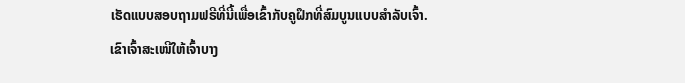ເຮັດແບບສອບຖາມຟຣີທີ່ນີ້ເພື່ອເຂົ້າກັບຄູຝຶກທີ່ສົມບູນແບບສຳລັບເຈົ້າ.
ເຂົາເຈົ້າສະເໜີໃຫ້ເຈົ້າບາງ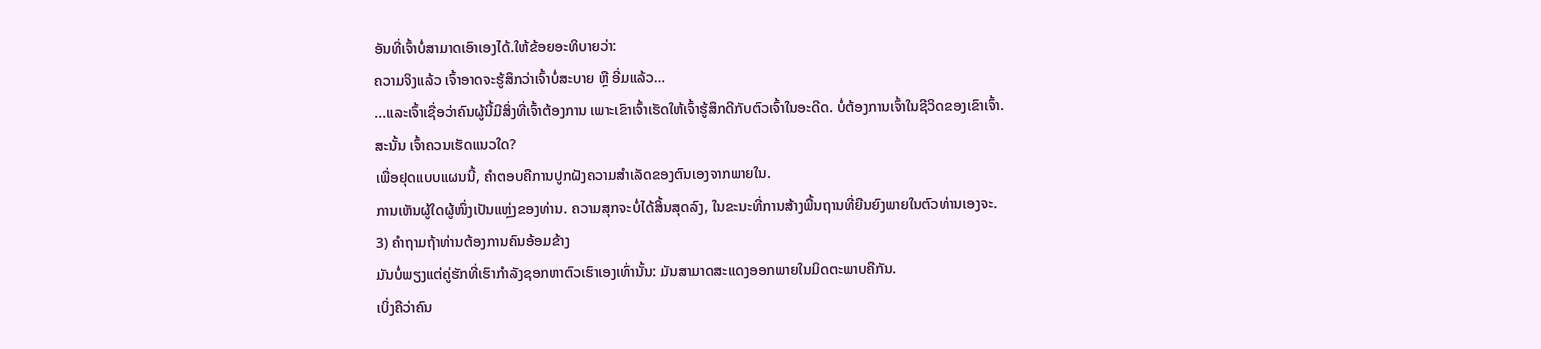ອັນທີ່ເຈົ້າບໍ່ສາມາດເອົາເອງໄດ້.ໃຫ້ຂ້ອຍອະທິບາຍວ່າ:
ຄວາມຈິງແລ້ວ ເຈົ້າອາດຈະຮູ້ສຶກວ່າເຈົ້າບໍ່ສະບາຍ ຫຼື ອີ່ມແລ້ວ…
...ແລະເຈົ້າເຊື່ອວ່າຄົນຜູ້ນີ້ມີສິ່ງທີ່ເຈົ້າຕ້ອງການ ເພາະເຂົາເຈົ້າເຮັດໃຫ້ເຈົ້າຮູ້ສຶກດີກັບຕົວເຈົ້າໃນອະດີດ. ບໍ່ຕ້ອງການເຈົ້າໃນຊີວິດຂອງເຂົາເຈົ້າ.
ສະນັ້ນ ເຈົ້າຄວນເຮັດແນວໃດ?
ເພື່ອຢຸດແບບແຜນນີ້, ຄຳຕອບຄືການປູກຝັງຄວາມສຳເລັດຂອງຕົນເອງຈາກພາຍໃນ.
ການເຫັນຜູ້ໃດຜູ້ໜຶ່ງເປັນແຫຼ່ງຂອງທ່ານ. ຄວາມສຸກຈະບໍ່ໄດ້ສິ້ນສຸດລົງ, ໃນຂະນະທີ່ການສ້າງພື້ນຖານທີ່ຍືນຍົງພາຍໃນຕົວທ່ານເອງຈະ.
3) ຄຳຖາມຖ້າທ່ານຕ້ອງການຄົນອ້ອມຂ້າງ
ມັນບໍ່ພຽງແຕ່ຄູ່ຮັກທີ່ເຮົາກຳລັງຊອກຫາຕົວເຮົາເອງເທົ່ານັ້ນ: ມັນສາມາດສະແດງອອກພາຍໃນມິດຕະພາບຄືກັນ.
ເບິ່ງຄືວ່າຄົນ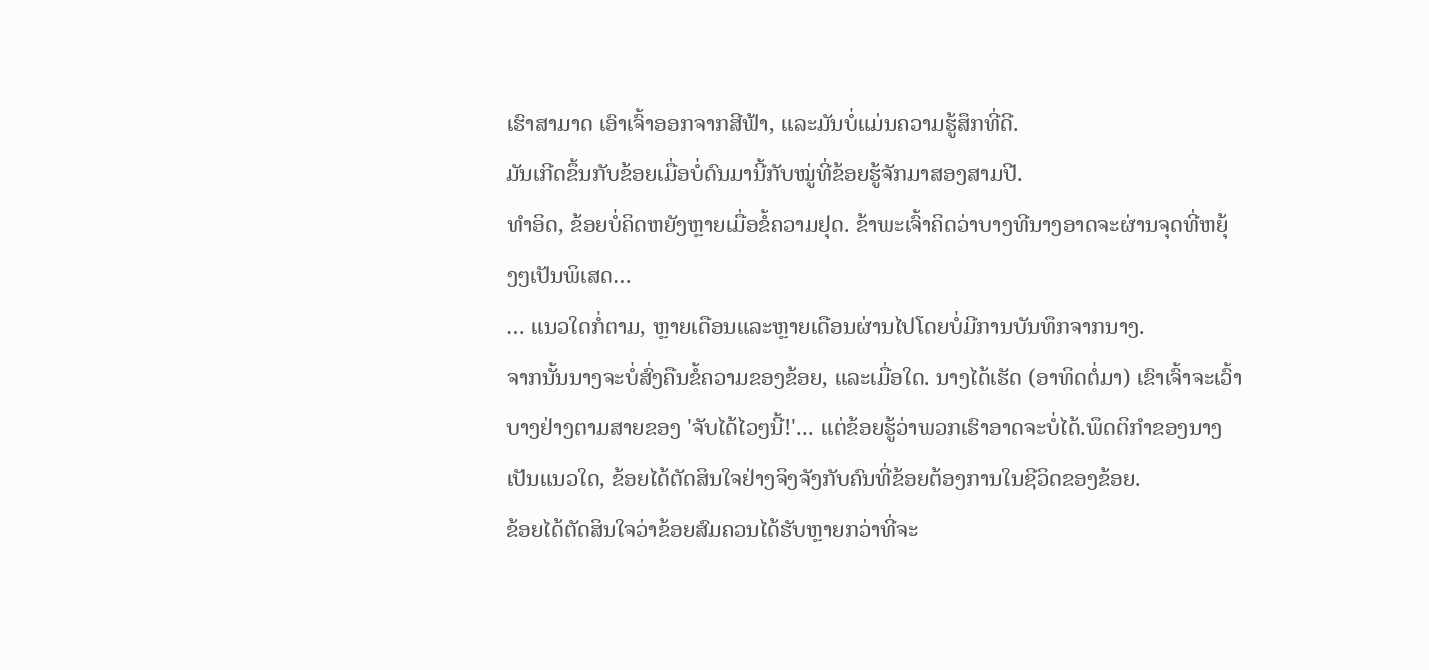ເຮົາສາມາດ ເອົາເຈົ້າອອກຈາກສີຟ້າ, ແລະມັນບໍ່ແມ່ນຄວາມຮູ້ສຶກທີ່ດີ.
ມັນເກີດຂຶ້ນກັບຂ້ອຍເມື່ອບໍ່ດົນມານີ້ກັບໝູ່ທີ່ຂ້ອຍຮູ້ຈັກມາສອງສາມປີ.
ທຳອິດ, ຂ້ອຍບໍ່ຄິດຫຍັງຫຼາຍເມື່ອຂໍ້ຄວາມຢຸດ. ຂ້າພະເຈົ້າຄິດວ່າບາງທີນາງອາດຈະຜ່ານຈຸດທີ່ຫຍຸ້ງໆເປັນພິເສດ…
… ແນວໃດກໍ່ຕາມ, ຫຼາຍເດືອນແລະຫຼາຍເດືອນຜ່ານໄປໂດຍບໍ່ມີການບັນທຶກຈາກນາງ.
ຈາກນັ້ນນາງຈະບໍ່ສົ່ງຄືນຂໍ້ຄວາມຂອງຂ້ອຍ, ແລະເມື່ອໃດ. ນາງໄດ້ເຮັດ (ອາທິດຕໍ່ມາ) ເຂົາເຈົ້າຈະເວົ້າບາງຢ່າງຕາມສາຍຂອງ 'ຈັບໄດ້ໄວໆນີ້!'... ແຕ່ຂ້ອຍຮູ້ວ່າພວກເຮົາອາດຈະບໍ່ໄດ້.ພຶດຕິກຳຂອງນາງເປັນແນວໃດ, ຂ້ອຍໄດ້ຕັດສິນໃຈຢ່າງຈິງຈັງກັບຄົນທີ່ຂ້ອຍຕ້ອງການໃນຊີວິດຂອງຂ້ອຍ.
ຂ້ອຍໄດ້ຕັດສິນໃຈວ່າຂ້ອຍສົມຄວນໄດ້ຮັບຫຼາຍກວ່າທີ່ຈະ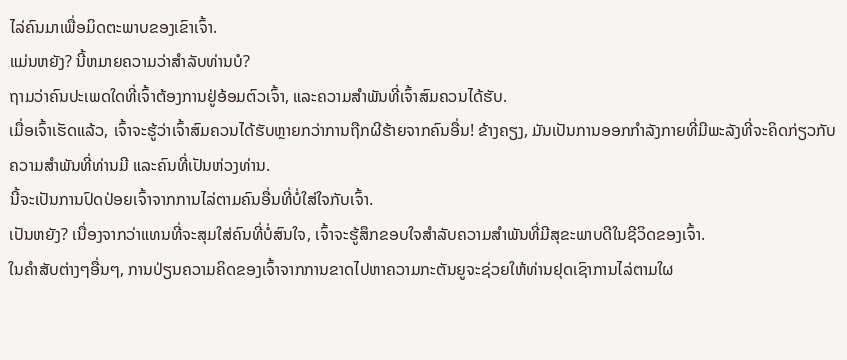ໄລ່ຄົນມາເພື່ອມິດຕະພາບຂອງເຂົາເຈົ້າ.
ແມ່ນຫຍັງ? ນີ້ຫມາຍຄວາມວ່າສໍາລັບທ່ານບໍ?
ຖາມວ່າຄົນປະເພດໃດທີ່ເຈົ້າຕ້ອງການຢູ່ອ້ອມຕົວເຈົ້າ, ແລະຄວາມສໍາພັນທີ່ເຈົ້າສົມຄວນໄດ້ຮັບ.
ເມື່ອເຈົ້າເຮັດແລ້ວ, ເຈົ້າຈະຮູ້ວ່າເຈົ້າສົມຄວນໄດ້ຮັບຫຼາຍກວ່າການຖືກຜີຮ້າຍຈາກຄົນອື່ນ! ຂ້າງຄຽງ, ມັນເປັນການອອກກໍາລັງກາຍທີ່ມີພະລັງທີ່ຈະຄິດກ່ຽວກັບຄວາມສຳພັນທີ່ທ່ານມີ ແລະຄົນທີ່ເປັນຫ່ວງທ່ານ.
ນີ້ຈະເປັນການປົດປ່ອຍເຈົ້າຈາກການໄລ່ຕາມຄົນອື່ນທີ່ບໍ່ໃສ່ໃຈກັບເຈົ້າ.
ເປັນຫຍັງ? ເນື່ອງຈາກວ່າແທນທີ່ຈະສຸມໃສ່ຄົນທີ່ບໍ່ສົນໃຈ, ເຈົ້າຈະຮູ້ສຶກຂອບໃຈສໍາລັບຄວາມສໍາພັນທີ່ມີສຸຂະພາບດີໃນຊີວິດຂອງເຈົ້າ.
ໃນຄໍາສັບຕ່າງໆອື່ນໆ, ການປ່ຽນຄວາມຄິດຂອງເຈົ້າຈາກການຂາດໄປຫາຄວາມກະຕັນຍູຈະຊ່ວຍໃຫ້ທ່ານຢຸດເຊົາການໄລ່ຕາມໃຜ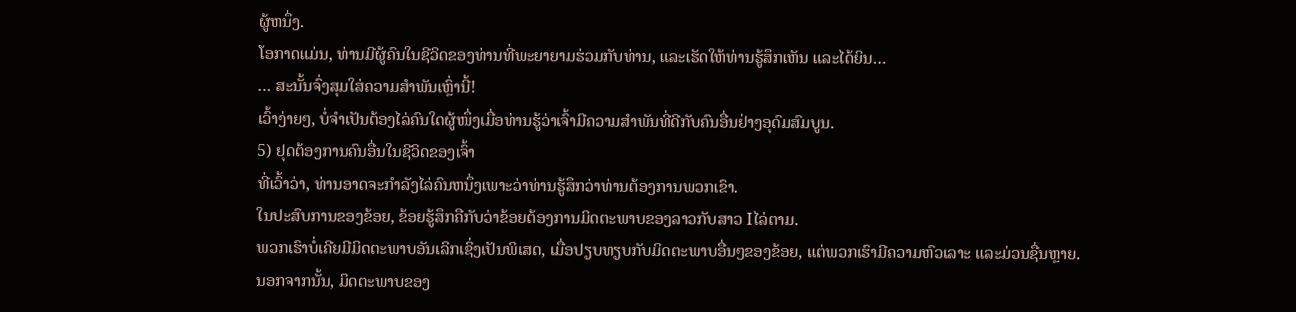ຜູ້ຫນຶ່ງ.
ໂອກາດແມ່ນ, ທ່ານມີຜູ້ຄົນໃນຊີວິດຂອງທ່ານທີ່ພະຍາຍາມຮ່ວມກັບທ່ານ, ແລະເຮັດໃຫ້ທ່ານຮູ້ສຶກເຫັນ ແລະໄດ້ຍິນ…
… ສະນັ້ນຈົ່ງສຸມໃສ່ຄວາມສຳພັນເຫຼົ່ານີ້!
ເວົ້າງ່າຍໆ, ບໍ່ຈຳເປັນຕ້ອງໄລ່ຄົນໃດຜູ້ໜຶ່ງເມື່ອທ່ານຮູ້ວ່າເຈົ້າມີຄວາມສຳພັນທີ່ດີກັບຄົນອື່ນຢ່າງອຸດົມສົມບູນ.
5) ຢຸດຕ້ອງການຄົນອື່ນໃນຊີວິດຂອງເຈົ້າ
ທີ່ເວົ້າວ່າ, ທ່ານອາດຈະກໍາລັງໄລ່ຄົນຫນຶ່ງເພາະວ່າທ່ານຮູ້ສຶກວ່າທ່ານຕ້ອງການພວກເຂົາ.
ໃນປະສົບການຂອງຂ້ອຍ, ຂ້ອຍຮູ້ສຶກຄືກັບວ່າຂ້ອຍຕ້ອງການມິດຕະພາບຂອງລາວກັບສາວ Iໄລ່ຕາມ.
ພວກເຮົາບໍ່ເຄີຍມີມິດຕະພາບອັນເລິກເຊິ່ງເປັນພິເສດ, ເມື່ອປຽບທຽບກັບມິດຕະພາບອື່ນໆຂອງຂ້ອຍ, ແຕ່ພວກເຮົາມີຄວາມຫົວເລາະ ແລະມ່ວນຊື່ນຫຼາຍ.
ນອກຈາກນັ້ນ, ມິດຕະພາບຂອງ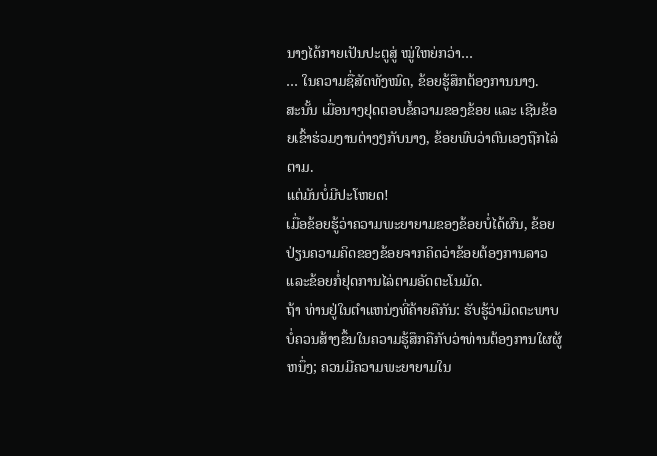ນາງໄດ້ກາຍເປັນປະຕູສູ່ ໝູ່ໃຫຍ່ກວ່າ…
… ໃນຄວາມຊື່ສັດທັງໝົດ, ຂ້ອຍຮູ້ສຶກຕ້ອງການນາງ.
ສະນັ້ນ ເມື່ອນາງຢຸດຕອບຂໍ້ຄວາມຂອງຂ້ອຍ ແລະ ເຊີນຂ້ອຍເຂົ້າຮ່ວມງານຕ່າງໆກັບນາງ, ຂ້ອຍພົບວ່າຕົນເອງຖືກໄລ່ຕາມ.
ແຕ່ມັນບໍ່ມີປະໂຫຍດ!
ເມື່ອຂ້ອຍຮູ້ວ່າຄວາມພະຍາຍາມຂອງຂ້ອຍບໍ່ໄດ້ຜົນ, ຂ້ອຍປ່ຽນຄວາມຄິດຂອງຂ້ອຍຈາກຄິດວ່າຂ້ອຍຕ້ອງການລາວ ແລະຂ້ອຍກໍ່ຢຸດການໄລ່ຕາມອັດຕະໂນມັດ.
ຖ້າ ທ່ານຢູ່ໃນຕໍາແຫນ່ງທີ່ຄ້າຍຄືກັນ: ຮັບຮູ້ວ່າມິດຕະພາບບໍ່ຄວນສ້າງຂຶ້ນໃນຄວາມຮູ້ສຶກຄືກັບວ່າທ່ານຕ້ອງການໃຜຜູ້ຫນຶ່ງ; ຄວນມີຄວາມພະຍາຍາມໃນ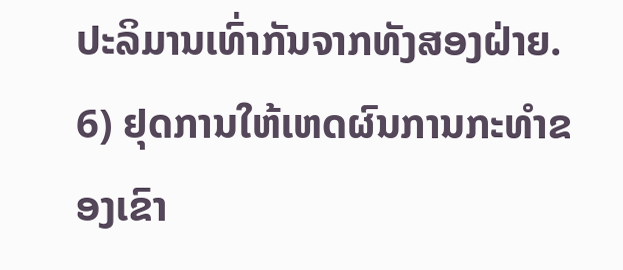ປະລິມານເທົ່າກັນຈາກທັງສອງຝ່າຍ.
6) ຢຸດການໃຫ້ເຫດຜົນການກະທຳຂອງເຂົາ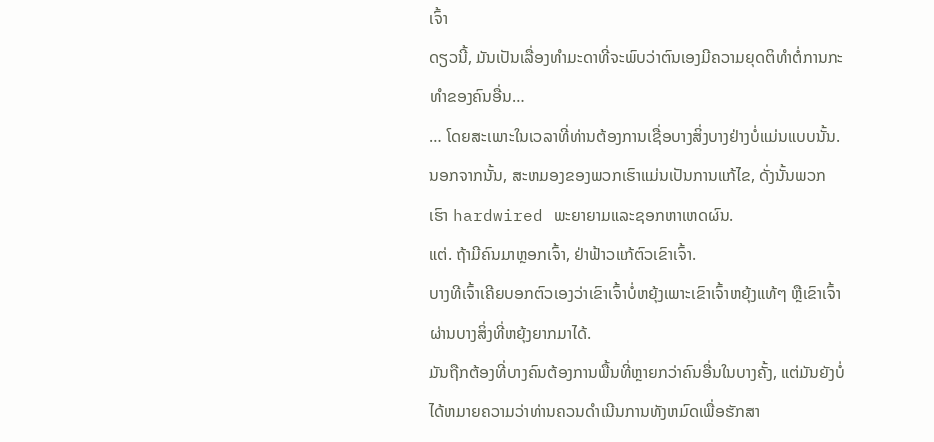ເຈົ້າ
ດຽວນີ້, ມັນເປັນເລື່ອງທຳມະດາທີ່ຈະພົບວ່າຕົນເອງມີຄວາມຍຸດຕິທຳຕໍ່ການກະທຳຂອງຄົນອື່ນ…
… ໂດຍສະເພາະໃນເວລາທີ່ທ່ານຕ້ອງການເຊື່ອບາງສິ່ງບາງຢ່າງບໍ່ແມ່ນແບບນັ້ນ.
ນອກຈາກນັ້ນ, ສະຫມອງຂອງພວກເຮົາແມ່ນເປັນການແກ້ໄຂ, ດັ່ງນັ້ນພວກເຮົາ hardwired ພະຍາຍາມແລະຊອກຫາເຫດຜົນ.
ແຕ່. ຖ້າມີຄົນມາຫຼອກເຈົ້າ, ຢ່າຟ້າວແກ້ຕົວເຂົາເຈົ້າ.
ບາງທີເຈົ້າເຄີຍບອກຕົວເອງວ່າເຂົາເຈົ້າບໍ່ຫຍຸ້ງເພາະເຂົາເຈົ້າຫຍຸ້ງແທ້ໆ ຫຼືເຂົາເຈົ້າຜ່ານບາງສິ່ງທີ່ຫຍຸ້ງຍາກມາໄດ້.
ມັນຖືກຕ້ອງທີ່ບາງຄົນຕ້ອງການພື້ນທີ່ຫຼາຍກວ່າຄົນອື່ນໃນບາງຄັ້ງ, ແຕ່ມັນຍັງບໍ່ໄດ້ຫມາຍຄວາມວ່າທ່ານຄວນດໍາເນີນການທັງຫມົດເພື່ອຮັກສາ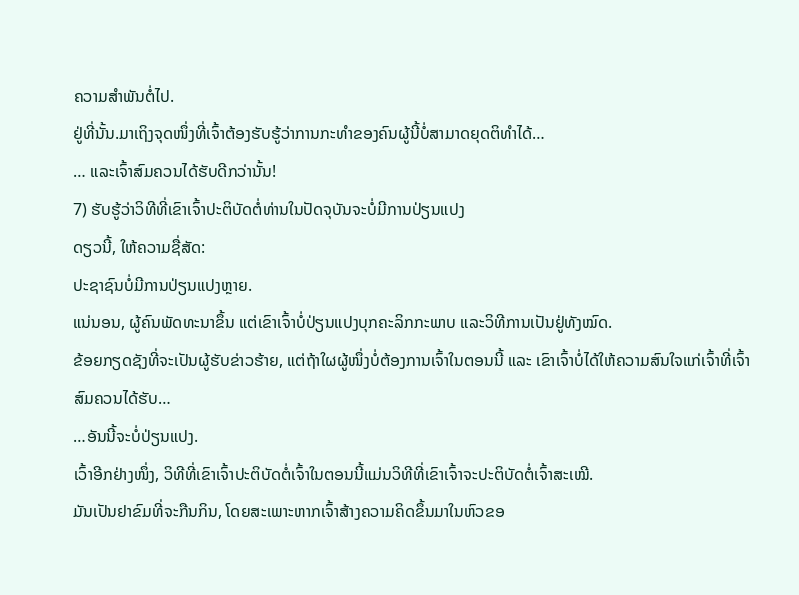ຄວາມສໍາພັນຕໍ່ໄປ.
ຢູ່ທີ່ນັ້ນ.ມາເຖິງຈຸດໜຶ່ງທີ່ເຈົ້າຕ້ອງຮັບຮູ້ວ່າການກະທຳຂອງຄົນຜູ້ນີ້ບໍ່ສາມາດຍຸດຕິທຳໄດ້…
… ແລະເຈົ້າສົມຄວນໄດ້ຮັບດີກວ່ານັ້ນ!
7) ຮັບຮູ້ວ່າວິທີທີ່ເຂົາເຈົ້າປະຕິບັດຕໍ່ທ່ານໃນປັດຈຸບັນຈະບໍ່ມີການປ່ຽນແປງ
ດຽວນີ້, ໃຫ້ຄວາມຊື່ສັດ:
ປະຊາຊົນບໍ່ມີການປ່ຽນແປງຫຼາຍ.
ແນ່ນອນ, ຜູ້ຄົນພັດທະນາຂຶ້ນ ແຕ່ເຂົາເຈົ້າບໍ່ປ່ຽນແປງບຸກຄະລິກກະພາບ ແລະວິທີການເປັນຢູ່ທັງໝົດ.
ຂ້ອຍກຽດຊັງທີ່ຈະເປັນຜູ້ຮັບຂ່າວຮ້າຍ, ແຕ່ຖ້າໃຜຜູ້ໜຶ່ງບໍ່ຕ້ອງການເຈົ້າໃນຕອນນີ້ ແລະ ເຂົາເຈົ້າບໍ່ໄດ້ໃຫ້ຄວາມສົນໃຈແກ່ເຈົ້າທີ່ເຈົ້າສົມຄວນໄດ້ຮັບ…
…ອັນນີ້ຈະບໍ່ປ່ຽນແປງ.
ເວົ້າອີກຢ່າງໜຶ່ງ, ວິທີທີ່ເຂົາເຈົ້າປະຕິບັດຕໍ່ເຈົ້າໃນຕອນນີ້ແມ່ນວິທີທີ່ເຂົາເຈົ້າຈະປະຕິບັດຕໍ່ເຈົ້າສະເໝີ.
ມັນເປັນຢາຂົມທີ່ຈະກືນກິນ, ໂດຍສະເພາະຫາກເຈົ້າສ້າງຄວາມຄິດຂຶ້ນມາໃນຫົວຂອ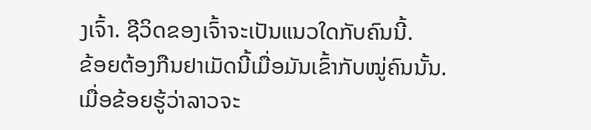ງເຈົ້າ. ຊີວິດຂອງເຈົ້າຈະເປັນແນວໃດກັບຄົນນີ້.
ຂ້ອຍຕ້ອງກືນຢາເມັດນີ້ເມື່ອມັນເຂົ້າກັບໝູ່ຄົນນັ້ນ.
ເມື່ອຂ້ອຍຮູ້ວ່າລາວຈະ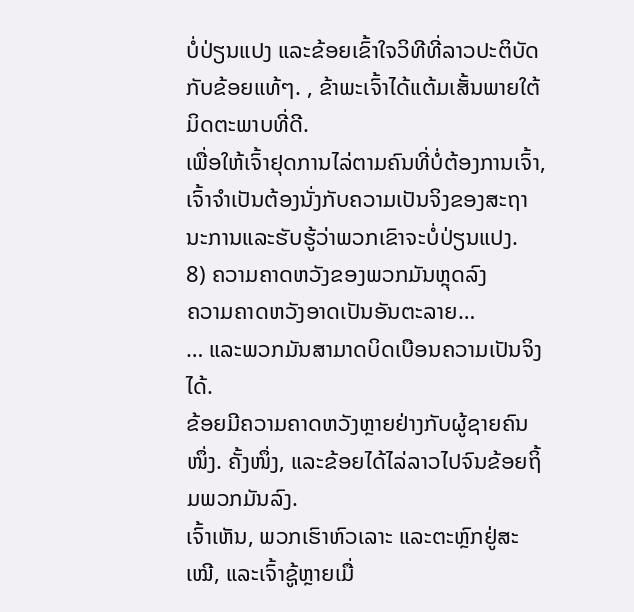ບໍ່ປ່ຽນແປງ ແລະຂ້ອຍເຂົ້າໃຈວິທີທີ່ລາວປະຕິບັດກັບຂ້ອຍແທ້ໆ. , ຂ້າພະເຈົ້າໄດ້ແຕ້ມເສັ້ນພາຍໃຕ້ມິດຕະພາບທີ່ດີ.
ເພື່ອໃຫ້ເຈົ້າຢຸດການໄລ່ຕາມຄົນທີ່ບໍ່ຕ້ອງການເຈົ້າ, ເຈົ້າຈໍາເປັນຕ້ອງນັ່ງກັບຄວາມເປັນຈິງຂອງສະຖານະການແລະຮັບຮູ້ວ່າພວກເຂົາຈະບໍ່ປ່ຽນແປງ.
8) ຄວາມຄາດຫວັງຂອງພວກມັນຫຼຸດລົງ
ຄວາມຄາດຫວັງອາດເປັນອັນຕະລາຍ…
… ແລະພວກມັນສາມາດບິດເບືອນຄວາມເປັນຈິງໄດ້.
ຂ້ອຍມີຄວາມຄາດຫວັງຫຼາຍຢ່າງກັບຜູ້ຊາຍຄົນໜຶ່ງ. ຄັ້ງໜຶ່ງ, ແລະຂ້ອຍໄດ້ໄລ່ລາວໄປຈົນຂ້ອຍຖິ້ມພວກມັນລົງ.
ເຈົ້າເຫັນ, ພວກເຮົາຫົວເລາະ ແລະຕະຫຼົກຢູ່ສະເໝີ, ແລະເຈົ້າຊູ້ຫຼາຍເມື່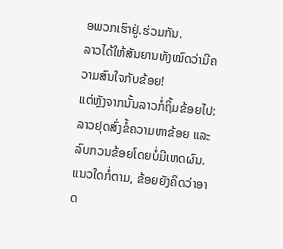ອພວກເຮົາຢູ່.ຮ່ວມກັນ.
ລາວໄດ້ໃຫ້ສັນຍານທັງໝົດວ່າມີຄວາມສົນໃຈກັບຂ້ອຍ!
ແຕ່ຫຼັງຈາກນັ້ນລາວກໍ່ຖິ້ມຂ້ອຍໄປ: ລາວຢຸດສົ່ງຂໍ້ຄວາມຫາຂ້ອຍ ແລະລົບກວນຂ້ອຍໂດຍບໍ່ມີເຫດຜົນ.
ແນວໃດກໍ່ຕາມ, ຂ້ອຍຍັງຄິດວ່າອາດ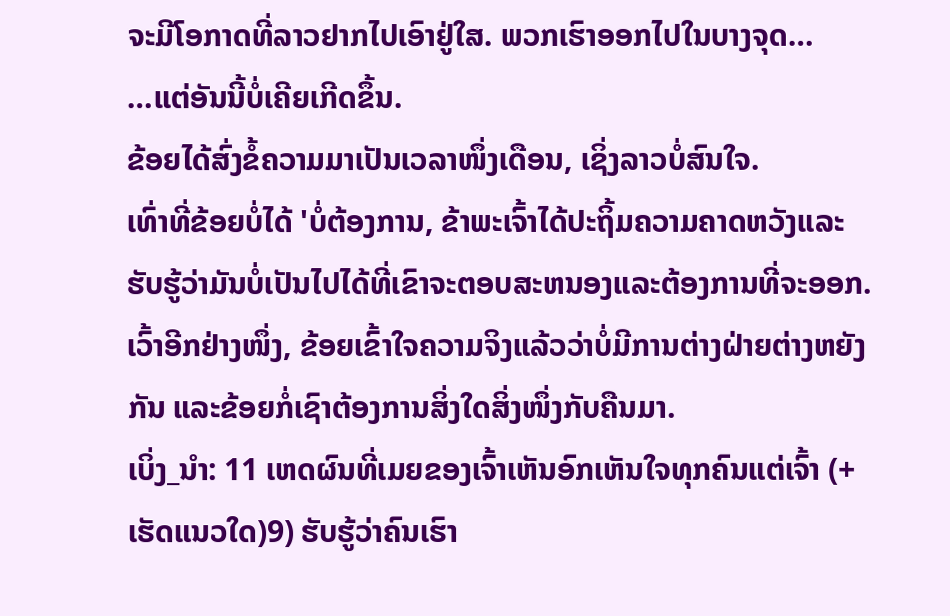ຈະມີໂອກາດທີ່ລາວຢາກໄປເອົາຢູ່ໃສ. ພວກເຮົາອອກໄປໃນບາງຈຸດ…
…ແຕ່ອັນນີ້ບໍ່ເຄີຍເກີດຂຶ້ນ.
ຂ້ອຍໄດ້ສົ່ງຂໍ້ຄວາມມາເປັນເວລາໜຶ່ງເດືອນ, ເຊິ່ງລາວບໍ່ສົນໃຈ.
ເທົ່າທີ່ຂ້ອຍບໍ່ໄດ້ 'ບໍ່ຕ້ອງການ, ຂ້າພະເຈົ້າໄດ້ປະຖິ້ມຄວາມຄາດຫວັງແລະຮັບຮູ້ວ່າມັນບໍ່ເປັນໄປໄດ້ທີ່ເຂົາຈະຕອບສະຫນອງແລະຕ້ອງການທີ່ຈະອອກ.
ເວົ້າອີກຢ່າງໜຶ່ງ, ຂ້ອຍເຂົ້າໃຈຄວາມຈິງແລ້ວວ່າບໍ່ມີການຕ່າງຝ່າຍຕ່າງຫຍັງກັນ ແລະຂ້ອຍກໍ່ເຊົາຕ້ອງການສິ່ງໃດສິ່ງໜຶ່ງກັບຄືນມາ.
ເບິ່ງ_ນຳ: 11 ເຫດຜົນທີ່ເມຍຂອງເຈົ້າເຫັນອົກເຫັນໃຈທຸກຄົນແຕ່ເຈົ້າ (+ ເຮັດແນວໃດ)9) ຮັບຮູ້ວ່າຄົນເຮົາ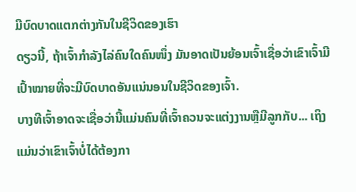ມີບົດບາດແຕກຕ່າງກັນໃນຊີວິດຂອງເຮົາ
ດຽວນີ້, ຖ້າເຈົ້າກຳລັງໄລ່ຄົນໃດຄົນໜຶ່ງ ມັນອາດເປັນຍ້ອນເຈົ້າເຊື່ອວ່າເຂົາເຈົ້າມີເປົ້າໝາຍທີ່ຈະມີບົດບາດອັນແນ່ນອນໃນຊີວິດຂອງເຈົ້າ.
ບາງທີເຈົ້າອາດຈະເຊື່ອວ່ານີ້ແມ່ນຄົນທີ່ເຈົ້າຄວນຈະແຕ່ງງານຫຼືມີລູກກັບ... ເຖິງແມ່ນວ່າເຂົາເຈົ້າບໍ່ໄດ້ຕ້ອງກາ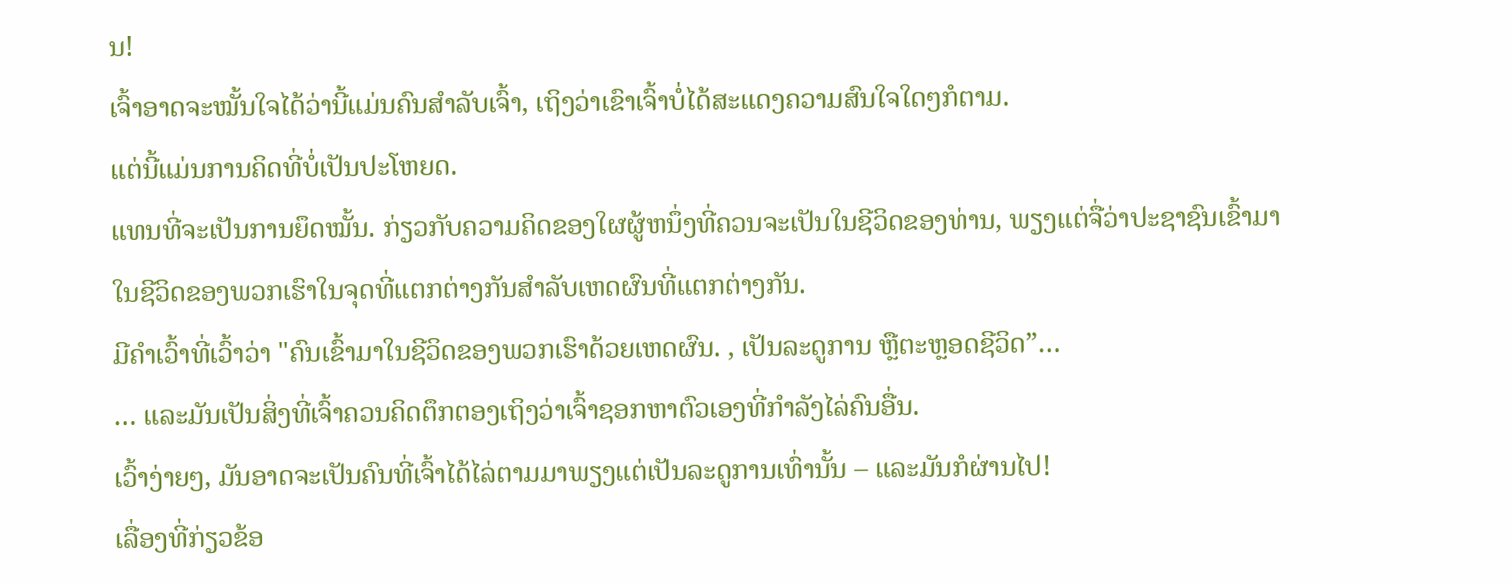ນ!
ເຈົ້າອາດຈະໝັ້ນໃຈໄດ້ວ່ານີ້ແມ່ນຄົນສຳລັບເຈົ້າ, ເຖິງວ່າເຂົາເຈົ້າບໍ່ໄດ້ສະແດງຄວາມສົນໃຈໃດໆກໍຕາມ.
ແຕ່ນີ້ແມ່ນການຄິດທີ່ບໍ່ເປັນປະໂຫຍດ.
ແທນທີ່ຈະເປັນການຍຶດໝັ້ນ. ກ່ຽວກັບຄວາມຄິດຂອງໃຜຜູ້ຫນຶ່ງທີ່ຄວນຈະເປັນໃນຊີວິດຂອງທ່ານ, ພຽງແຕ່ຈື່ວ່າປະຊາຊົນເຂົ້າມາໃນຊີວິດຂອງພວກເຮົາໃນຈຸດທີ່ແຕກຕ່າງກັນສໍາລັບເຫດຜົນທີ່ແຕກຕ່າງກັນ.
ມີຄໍາເວົ້າທີ່ເວົ້າວ່າ "ຄົນເຂົ້າມາໃນຊີວິດຂອງພວກເຮົາດ້ວຍເຫດຜົນ. , ເປັນລະດູການ ຫຼືຕະຫຼອດຊີວິດ”…
… ແລະມັນເປັນສິ່ງທີ່ເຈົ້າຄວນຄິດຕຶກຕອງເຖິງວ່າເຈົ້າຊອກຫາຕົວເອງທີ່ກຳລັງໄລ່ຄົນອື່ນ.
ເວົ້າງ່າຍໆ, ມັນອາດຈະເປັນຄົນທີ່ເຈົ້າໄດ້ໄລ່ຕາມມາພຽງແຕ່ເປັນລະດູການເທົ່ານັ້ນ – ແລະມັນກໍຜ່ານໄປ!
ເລື່ອງທີ່ກ່ຽວຂ້ອ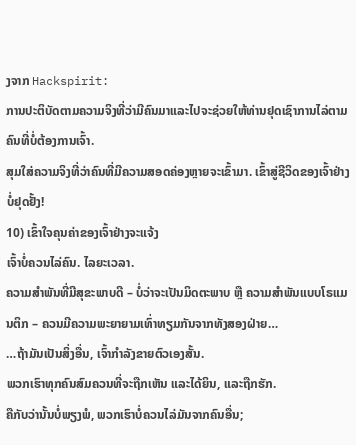ງຈາກ Hackspirit:
ການປະຕິບັດຕາມຄວາມຈິງທີ່ວ່າມີຄົນມາແລະໄປຈະຊ່ວຍໃຫ້ທ່ານຢຸດເຊົາການໄລ່ຕາມຄົນທີ່ບໍ່ຕ້ອງການເຈົ້າ.
ສຸມໃສ່ຄວາມຈິງທີ່ວ່າຄົນທີ່ມີຄວາມສອດຄ່ອງຫຼາຍຈະເຂົ້າມາ. ເຂົ້າສູ່ຊີວິດຂອງເຈົ້າຢ່າງບໍ່ຢຸດຢັ້ງ!
10) ເຂົ້າໃຈຄຸນຄ່າຂອງເຈົ້າຢ່າງຈະແຈ້ງ
ເຈົ້າບໍ່ຄວນໄລ່ຄົນ. ໄລຍະເວລາ.
ຄວາມສຳພັນທີ່ມີສຸຂະພາບດີ – ບໍ່ວ່າຈະເປັນມິດຕະພາບ ຫຼື ຄວາມສຳພັນແບບໂຣແມນຕິກ – ຄວນມີຄວາມພະຍາຍາມເທົ່າທຽມກັນຈາກທັງສອງຝ່າຍ…
…ຖ້າມັນເປັນສິ່ງອື່ນ, ເຈົ້າກຳລັງຂາຍຕົວເອງສັ້ນ.
ພວກເຮົາທຸກຄົນສົມຄວນທີ່ຈະຖືກເຫັນ ແລະໄດ້ຍິນ, ແລະຖືກຮັກ.
ຄືກັບວ່ານັ້ນບໍ່ພຽງພໍ, ພວກເຮົາບໍ່ຄວນໄລ່ມັນຈາກຄົນອື່ນ;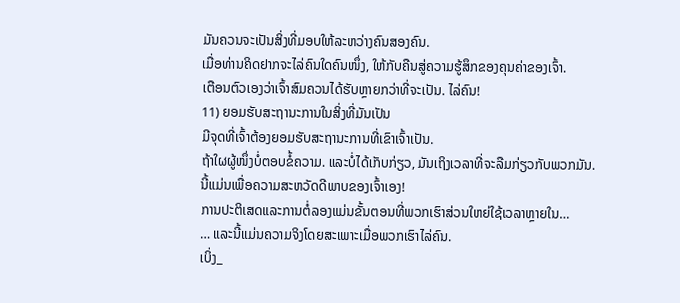ມັນຄວນຈະເປັນສິ່ງທີ່ມອບໃຫ້ລະຫວ່າງຄົນສອງຄົນ.
ເມື່ອທ່ານຄິດຢາກຈະໄລ່ຄົນໃດຄົນໜຶ່ງ, ໃຫ້ກັບຄືນສູ່ຄວາມຮູ້ສຶກຂອງຄຸນຄ່າຂອງເຈົ້າ.
ເຕືອນຕົວເອງວ່າເຈົ້າສົມຄວນໄດ້ຮັບຫຼາຍກວ່າທີ່ຈະເປັນ. ໄລ່ຄົນ!
11) ຍອມຮັບສະຖານະການໃນສິ່ງທີ່ມັນເປັນ
ມີຈຸດທີ່ເຈົ້າຕ້ອງຍອມຮັບສະຖານະການທີ່ເຂົາເຈົ້າເປັນ.
ຖ້າໃຜຜູ້ໜຶ່ງບໍ່ຕອບຂໍ້ຄວາມ. ແລະບໍ່ໄດ້ເກັບກ່ຽວ, ມັນເຖິງເວລາທີ່ຈະລືມກ່ຽວກັບພວກມັນ.
ນີ້ແມ່ນເພື່ອຄວາມສະຫວັດດີພາບຂອງເຈົ້າເອງ!
ການປະຕິເສດແລະການຕໍ່ລອງແມ່ນຂັ້ນຕອນທີ່ພວກເຮົາສ່ວນໃຫຍ່ໃຊ້ເວລາຫຼາຍໃນ…
… ແລະນີ້ແມ່ນຄວາມຈິງໂດຍສະເພາະເມື່ອພວກເຮົາໄລ່ຄົນ.
ເບິ່ງ_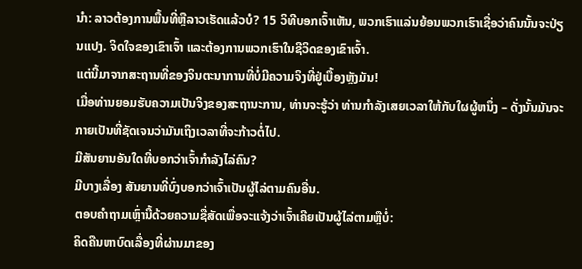ນຳ: ລາວຕ້ອງການພື້ນທີ່ຫຼືລາວເຮັດແລ້ວບໍ? 15 ວິທີບອກເຈົ້າເຫັນ, ພວກເຮົາແລ່ນຍ້ອນພວກເຮົາເຊື່ອວ່າຄົນນັ້ນຈະປ່ຽນແປງ. ຈິດໃຈຂອງເຂົາເຈົ້າ ແລະຕ້ອງການພວກເຮົາໃນຊີວິດຂອງເຂົາເຈົ້າ.
ແຕ່ນີ້ມາຈາກສະຖານທີ່ຂອງຈິນຕະນາການທີ່ບໍ່ມີຄວາມຈິງທີ່ຢູ່ເບື້ອງຫຼັງມັນ!
ເມື່ອທ່ານຍອມຮັບຄວາມເປັນຈິງຂອງສະຖານະການ, ທ່ານຈະຮູ້ວ່າ ທ່ານກໍາລັງເສຍເວລາໃຫ້ກັບໃຜຜູ້ຫນຶ່ງ – ດັ່ງນັ້ນມັນຈະກາຍເປັນທີ່ຊັດເຈນວ່າມັນເຖິງເວລາທີ່ຈະກ້າວຕໍ່ໄປ.
ມີສັນຍານອັນໃດທີ່ບອກວ່າເຈົ້າກໍາລັງໄລ່ຄົນ?
ມີບາງເລື່ອງ ສັນຍານທີ່ບົ່ງບອກວ່າເຈົ້າເປັນຜູ້ໄລ່ຕາມຄົນອື່ນ.
ຕອບຄຳຖາມເຫຼົ່ານີ້ດ້ວຍຄວາມຊື່ສັດເພື່ອຈະແຈ້ງວ່າເຈົ້າເຄີຍເປັນຜູ້ໄລ່ຕາມຫຼືບໍ່:
ຄິດຄືນຫາບົດເລື່ອງທີ່ຜ່ານມາຂອງ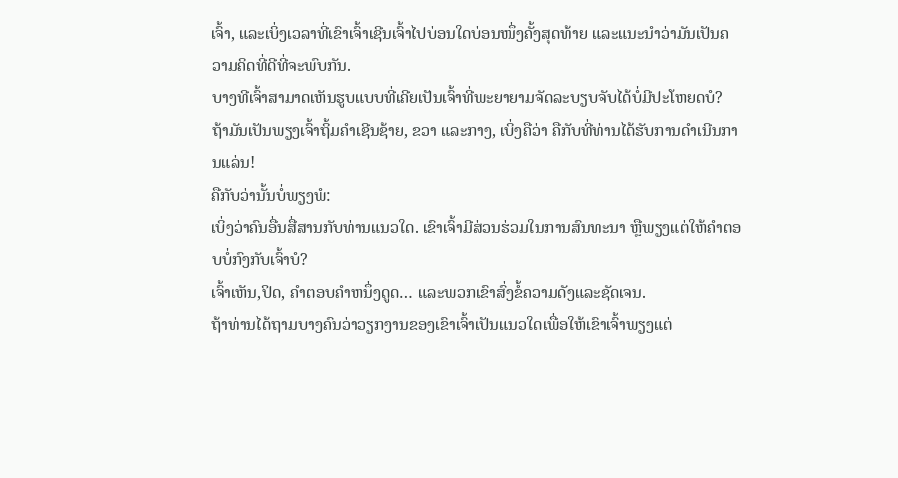ເຈົ້າ, ແລະເບິ່ງເວລາທີ່ເຂົາເຈົ້າເຊີນເຈົ້າໄປບ່ອນໃດບ່ອນໜຶ່ງຄັ້ງສຸດທ້າຍ ແລະແນະນຳວ່າມັນເປັນຄວາມຄິດທີ່ດີທີ່ຈະພົບກັນ.
ບາງທີເຈົ້າສາມາດເຫັນຮູບແບບທີ່ເຄີຍເປັນເຈົ້າທີ່ພະຍາຍາມຈັດລະບຽບຈັບໄດ້ບໍ່ມີປະໂຫຍດບໍ?
ຖ້າມັນເປັນພຽງເຈົ້າຖິ້ມຄຳເຊີນຊ້າຍ, ຂວາ ແລະກາງ, ເບິ່ງຄືວ່າ ຄືກັບທີ່ທ່ານໄດ້ຮັບການດໍາເນີນການແລ່ນ!
ຄືກັບວ່ານັ້ນບໍ່ພຽງພໍ:
ເບິ່ງວ່າຄົນອື່ນສື່ສານກັບທ່ານແນວໃດ. ເຂົາເຈົ້າມີສ່ວນຮ່ວມໃນການສົນທະນາ ຫຼືພຽງແຕ່ໃຫ້ຄໍາຕອບບໍ່ກົງກັບເຈົ້າບໍ?
ເຈົ້າເຫັນ,ປິດ, ຄໍາຕອບຄໍາຫນຶ່ງດູດ… ແລະພວກເຂົາສົ່ງຂໍ້ຄວາມດັງແລະຊັດເຈນ.
ຖ້າທ່ານໄດ້ຖາມບາງຄົນວ່າວຽກງານຂອງເຂົາເຈົ້າເປັນແນວໃດເພື່ອໃຫ້ເຂົາເຈົ້າພຽງແຕ່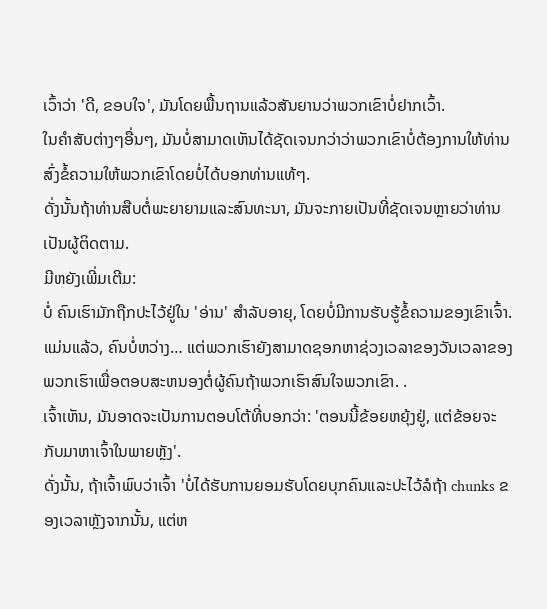ເວົ້າວ່າ 'ດີ, ຂອບໃຈ', ມັນໂດຍພື້ນຖານແລ້ວສັນຍານວ່າພວກເຂົາບໍ່ຢາກເວົ້າ.
ໃນຄໍາສັບຕ່າງໆອື່ນໆ, ມັນບໍ່ສາມາດເຫັນໄດ້ຊັດເຈນກວ່າວ່າພວກເຂົາບໍ່ຕ້ອງການໃຫ້ທ່ານສົ່ງຂໍ້ຄວາມໃຫ້ພວກເຂົາໂດຍບໍ່ໄດ້ບອກທ່ານແທ້ໆ.
ດັ່ງນັ້ນຖ້າທ່ານສືບຕໍ່ພະຍາຍາມແລະສົນທະນາ, ມັນຈະກາຍເປັນທີ່ຊັດເຈນຫຼາຍວ່າທ່ານເປັນຜູ້ຕິດຕາມ.
ມີຫຍັງເພີ່ມເຕີມ:
ບໍ່ ຄົນເຮົາມັກຖືກປະໄວ້ຢູ່ໃນ 'ອ່ານ' ສໍາລັບອາຍຸ, ໂດຍບໍ່ມີການຮັບຮູ້ຂໍ້ຄວາມຂອງເຂົາເຈົ້າ.
ແມ່ນແລ້ວ, ຄົນບໍ່ຫວ່າງ… ແຕ່ພວກເຮົາຍັງສາມາດຊອກຫາຊ່ວງເວລາຂອງວັນເວລາຂອງພວກເຮົາເພື່ອຕອບສະຫນອງຕໍ່ຜູ້ຄົນຖ້າພວກເຮົາສົນໃຈພວກເຂົາ. .
ເຈົ້າເຫັນ, ມັນອາດຈະເປັນການຕອບໂຕ້ທີ່ບອກວ່າ: 'ຕອນນີ້ຂ້ອຍຫຍຸ້ງຢູ່, ແຕ່ຂ້ອຍຈະກັບມາຫາເຈົ້າໃນພາຍຫຼັງ'.
ດັ່ງນັ້ນ, ຖ້າເຈົ້າພົບວ່າເຈົ້າ 'ບໍ່ໄດ້ຮັບການຍອມຮັບໂດຍບຸກຄົນແລະປະໄວ້ລໍຖ້າ chunks ຂອງເວລາຫຼັງຈາກນັ້ນ, ແຕ່ຫ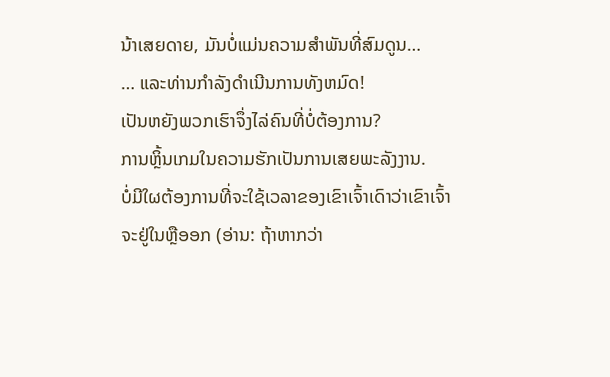ນ້າເສຍດາຍ, ມັນບໍ່ແມ່ນຄວາມສໍາພັນທີ່ສົມດູນ…
… ແລະທ່ານກໍາລັງດໍາເນີນການທັງຫມົດ!
ເປັນຫຍັງພວກເຮົາຈຶ່ງໄລ່ຄົນທີ່ບໍ່ຕ້ອງການ?
ການຫຼິ້ນເກມໃນຄວາມຮັກເປັນການເສຍພະລັງງານ.
ບໍ່ມີໃຜຕ້ອງການທີ່ຈະໃຊ້ເວລາຂອງເຂົາເຈົ້າເດົາວ່າເຂົາເຈົ້າຈະຢູ່ໃນຫຼືອອກ (ອ່ານ: ຖ້າຫາກວ່າ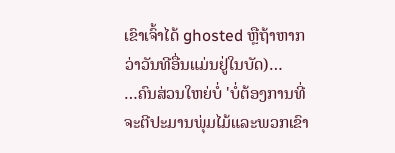ເຂົາເຈົ້າໄດ້ ghosted ຫຼືຖ້າຫາກວ່າວັນທີອື່ນແມ່ນຢູ່ໃນບັດ)…
…ຄົນສ່ວນໃຫຍ່ບໍ່ 'ບໍ່ຕ້ອງການທີ່ຈະຕີປະມານພຸ່ມໄມ້ແລະພວກເຂົາ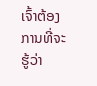ເຈົ້າຕ້ອງການທີ່ຈະຮູ້ວ່າ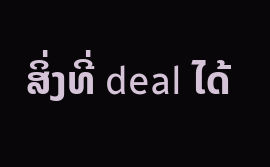ສິ່ງທີ່ deal ໄດ້